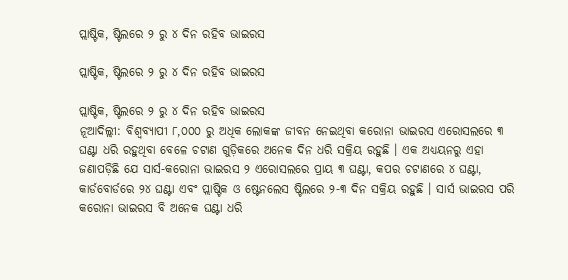ପ୍ଲାଷ୍ଟିକ, ଷ୍ଟିଲରେ ୨ ରୁ ୪ ଦିନ ରହିବ ଭାଇରସ

ପ୍ଲାଷ୍ଟିକ, ଷ୍ଟିଲରେ ୨ ରୁ ୪ ଦିନ ରହିବ ଭାଇରସ

ପ୍ଲାଷ୍ଟିକ, ଷ୍ଟିଲରେ ୨ ରୁ ୪ ଦିନ ରହିବ ଭାଇରସ
ନୂଆଦିଲ୍ଲୀ: ବିଶ୍ୱବ୍ୟାପୀ ୮,୦୦୦ ରୁ ଅଧିକ ଲୋକଙ୍କ ଜୀବନ ନେଇଥିବା କରୋନା ଭାଇରସ ଏରୋସଲରେ ୩ ଘଣ୍ଟା ଧରି ରହୁଥିବା ବେଳେ ଚଟାଣ ଗୁଡ଼ିକରେ ଅନେକ ଦିନ ଧରି ସକ୍ରିୟ ରହୁଛି । ଏକ ଅଧ୍ୟୟନରୁ ଏହା ଜଣାପଡ଼ିଛି ଯେ ସାର୍ସ-କରୋନା ଭାଇରସ ୨ ଏରୋସଲରେ ପ୍ରାୟ ୩ ଘଣ୍ଟା, କପର ଚଟାଣରେ ୪ ଘଣ୍ଟା, କାର୍ଡବୋର୍ଡରେ ୨୪ ଘଣ୍ଟା ଏବଂ ପ୍ଲାଷ୍ଟିକ ଓ ଷ୍ଟେନଲେସ ଷ୍ଟିଲରେ ୨-୩ ଦିନ ସକ୍ରିୟ ରହୁଛି । ସାର୍ସ ଭାଇରସ ପରି କରୋନା ଭାଇରସ ବି ଅନେକ ଘଣ୍ଟା ଧରି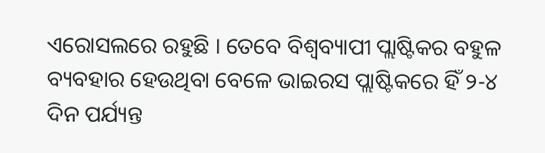ଏରୋସଲରେ ରହୁଛି । ତେବେ ବିଶ୍ୱବ୍ୟାପୀ ପ୍ଲାଷ୍ଟିକର ବହୁଳ ବ୍ୟବହାର ହେଉଥିବା ବେଳେ ଭାଇରସ ପ୍ଲାଷ୍ଟିକରେ ହିଁ ୨-୪ ଦିନ ପର୍ଯ୍ୟନ୍ତ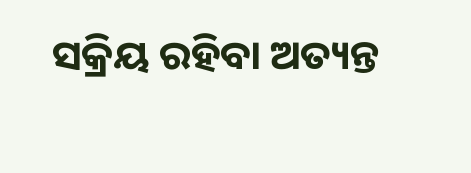ସକ୍ରିୟ ରହିବା ଅତ୍ୟନ୍ତ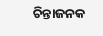ଚିନ୍ତାଜନକ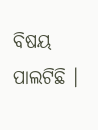ବିଷୟ ପାଲଟିଛି ।